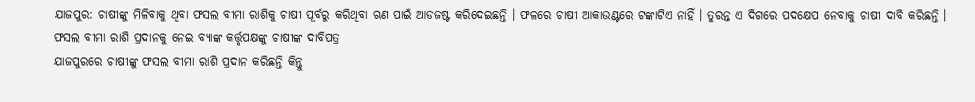ଯାଜପୁର: ଚାଷୀଙ୍କୁ ମିଳିବାକୁ ଥିବା ଫସଲ ବୀମା ରାଶିକୁ ଚାଷୀ ପୂର୍ବରୁ କରିଥିବା ଋଣ ପାଇଁ ଆଡଜଷ୍ଟ କରିଦେଇଛନ୍ତି । ଫଳରେ ଚାଷୀ ଆକାଉଣ୍ଟରେ ଟଙ୍କାଟିଏ ନାହିଁ । ତୁରନ୍ତ ଏ ଦିଗରେ ପଦକ୍ଷେପ ନେବାକୁ ଚାଷୀ ଦାବି କରିଛନ୍ତି ।
ଫସଲ ବୀମା ରାଶି ପ୍ରଦାନକୁ ନେଇ ବ୍ୟାଙ୍କ କର୍ତ୍ତୃପକ୍ଷଙ୍କୁ ଚାଷୀଙ୍କ ଦାବିପତ୍ର
ଯାଜପୁରରେ ଚାଷୀଙ୍କୁ ଫସଲ ବୀମା ରାଶି ପ୍ରଦାନ କରିଛନ୍ତି କିନ୍ତୁ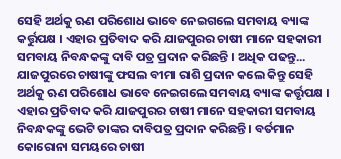ସେହି ଅର୍ଥକୁ ଋଣ ପରିଶୋଧ ଭାବେ ନେଇଗଲେ ସମବାୟ ବ୍ୟାଙ୍କ କର୍ତ୍ତୁପକ୍ଷ । ଏହାର ପ୍ରତିବାଦ କରି ଯାଜପୁରର ଚାଷୀ ମାନେ ସହକାରୀ ସମବାୟ ନିବନ୍ଧକଙ୍କୁ ଦାବି ପତ୍ର ପ୍ରଦାନ କରିଛନ୍ତି । ଅଧିକ ପଢନ୍ତୁ...
ଯାଜପୁରରେ ଚାଷୀଙ୍କୁ ଫସଲ ବୀମା ରାଶି ପ୍ରଦାନ କଲେ କିନ୍ତୁ ସେହି ଅର୍ଥକୁ ଋଣ ପରିଶୋଧ ଭାବେ ନେଇଗଲେ ସମବାୟ ବ୍ୟାଙ୍କ କର୍ତ୍ତୃପକ୍ଷ । ଏହାର ପ୍ରତିବାଦ କରି ଯାଜପୁରର ଚାଷୀ ମାନେ ସହକାରୀ ସମବାୟ ନିବନ୍ଧକଙ୍କୁ ଭେଟି ତାଙ୍କର ଦାବିପତ୍ର ପ୍ରଦାନ କରିଛନ୍ତି । ବର୍ତମାନ କୋରୋନା ସମୟରେ ଚାଷୀ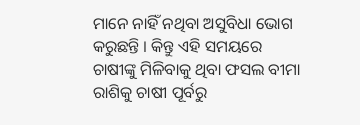ମାନେ ନାହିଁ ନଥିବା ଅସୁବିଧା ଭୋଗ କରୁଛନ୍ତି । କିନ୍ତୁ ଏହି ସମୟରେ ଚାଷୀଙ୍କୁ ମିଳିବାକୁ ଥିବା ଫସଲ ବୀମା ରାଶିକୁ ଚାଷୀ ପୂର୍ବରୁ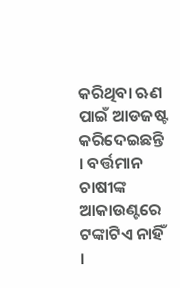କରିଥିବା ଋଣ ପାଇଁ ଆଡଜଷ୍ଟ କରିଦେଇଛନ୍ତି । ବର୍ତ୍ତମାନ ଚାଷୀଙ୍କ ଆକାଉଣ୍ଟରେ ଟଙ୍କାଟିଏ ନାହିଁ ।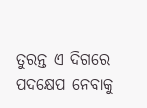ତୁରନ୍ତ ଏ ଦିଗରେ ପଦକ୍ଷେପ ନେବାକୁ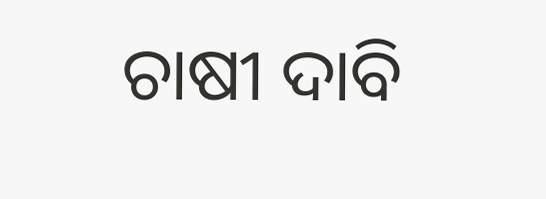ଚାଷୀ ଦାବି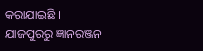କରାଯାଇଛି ।
ଯାଜପୁରରୁ ଜ୍ଞାନରଞ୍ଜନ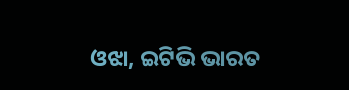ଓଝା, ଇଟିଭି ଭାରତ